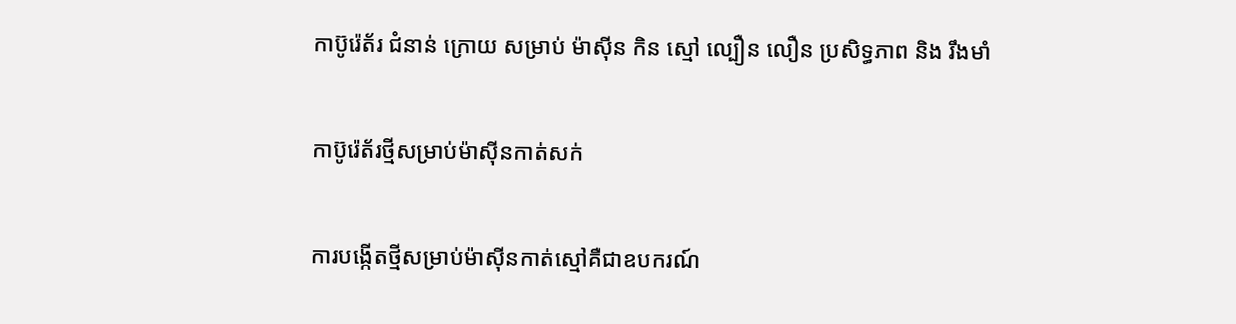កាប៊ូរ៉េត័រ ជំនាន់ ក្រោយ សម្រាប់ ម៉ាស៊ីន កិន ស្មៅ ល្បឿន លឿន ប្រសិទ្ធភាព និង រឹងមាំ

កាប៊ូរ៉េត័រថ្មីសម្រាប់ម៉ាស៊ីនកាត់សក់

ការបង្កើតថ្មីសម្រាប់ម៉ាស៊ីនកាត់ស្មៅគឺជាឧបករណ៍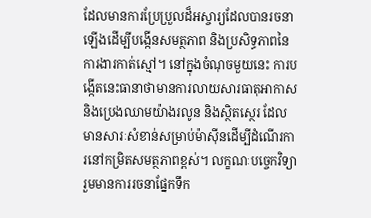ដែលមានការប្រែប្រួលដ៏អស្ចារ្យដែលបានរចនាឡើងដើម្បីបង្កើនសមត្ថភាព និងប្រសិទ្ធភាពនៃការងារកាត់ស្មៅ។ នៅក្នុងចំណុចមួយនេះ ការបង្កើតនេះធានាថាមានការលាយសារធាតុអាកាស និងប្រេងឈាមយ៉ាងរលូន និងស្ថិតស្ថេរ ដែលមានសារៈសំខាន់សម្រាប់ម៉ាស៊ីនដើម្បីដំណើរការនៅកម្រិតសមត្ថភាពខ្ពស់។ លក្ខណៈបច្ចេកវិទ្យារួមមានការរចនាផ្នែកទឹក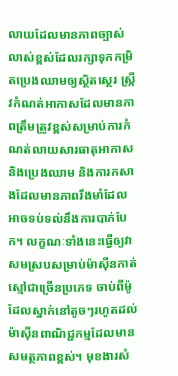លាយដែលមានភាពច្បាស់លាស់ខ្ពស់ដែលរក្សាទុកកម្រិតប្រេងឈាមឲ្យស្ថិតស្ថេរ ស្ក្រីវកំណត់អាកាសដែលមានភាពត្រឹមត្រូវខ្ពស់សម្រាប់ការកំណត់លាយសារធាតុអាកាស និងប្រេងឈាម និងការកសាងដែលមានភាពរឹងមាំដែលអាចទប់ទល់នឹងការបាក់បែក។ លក្ខណៈទាំងនេះធ្វើឲ្យវាសមស្របសម្រាប់ម៉ាស៊ីនកាត់ស្មៅជាច្រើនប្រភេទ ចាប់ពីម៉ូដែលស្នាក់នៅតូចៗរហូតដល់ម៉ាស៊ីនពាណិជ្ជកម្មដែលមានសមត្ថភាពខ្ពស់។ មុខងារសំ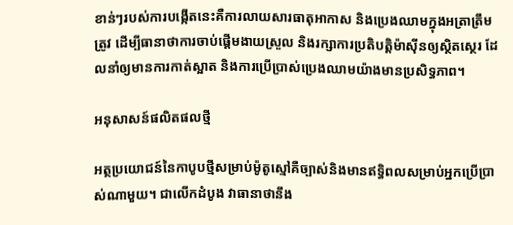ខាន់ៗរបស់ការបង្កើតនេះគឺការលាយសារធាតុអាកាស និងប្រេងឈាមក្នុងអត្រាត្រឹមត្រូវ ដើម្បីធានាថាការចាប់ផ្តើមងាយស្រួល និងរក្សាការប្រតិបត្តិម៉ាស៊ីនឲ្យស្ថិតស្ថេរ ដែលនាំឲ្យមានការកាត់ស្អាត និងការប្រើប្រាស់ប្រេងឈាមយ៉ាងមានប្រសិទ្ធភាព។

អនុសាសន៍ផលិតផលថ្មី

អត្ថប្រយោជន៍នៃកាបូបថ្មីសម្រាប់ម៉ូតូស្មៅគឺច្បាស់និងមានឥទ្ធិពលសម្រាប់អ្នកប្រើប្រាស់ណាមួយ។ ជាលើកដំបូង វាធានាថានឹង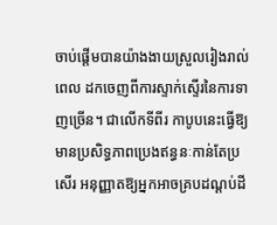ចាប់ផ្តើមបានយ៉ាងងាយស្រួលរៀងរាល់ពេល ដកចេញពីការស្ទាក់ស្ទើរនៃការទាញច្រើន។ ជាលើកទីពីរ កាបូបនេះធ្វើឱ្យមានប្រសិទ្ធភាពប្រេងឥន្ធនៈកាន់តែប្រសើរ អនុញ្ញាតឱ្យអ្នកអាចគ្របដណ្តប់ដី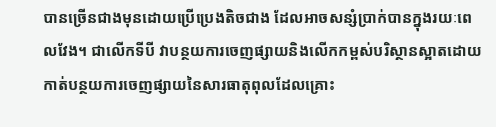បានច្រើនជាងមុនដោយប្រើប្រេងតិចជាង ដែលអាចសន្សំប្រាក់បានក្នុងរយៈពេលវែង។ ជាលើកទីបី វាបន្ថយការចេញផ្សាយនិងលើកកម្ពស់បរិស្ថានស្អាតដោយកាត់បន្ថយការចេញផ្សាយនៃសារធាតុពុលដែលគ្រោះ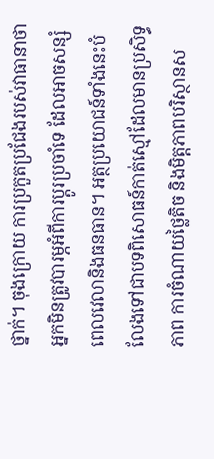ថ្នាក់។ ចុងក្រោយ ការប្រកួតប្រជែងរបស់វាធានាថាអ្នកមិនត្រូវបារម្ភអំពីការប្តូរប្រចាំទេ ដែលអាចសន្សំពេលវេលានិងធនធាន។ អត្ថប្រយោជន៍ទាំងនេះបំលែងទៅជាបទពិសោធន៍កាត់ស្មៅដែលមានប្រសិទ្ធភាព ការចំណាយថ្លៃតិច និងមិត្តភាពបរិស្ថានស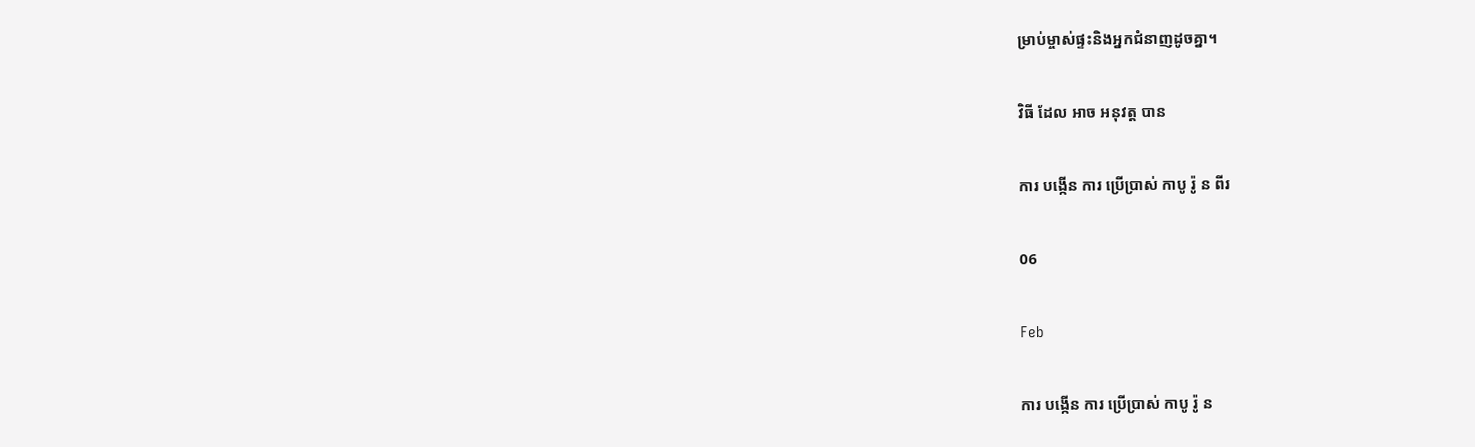ម្រាប់ម្ចាស់ផ្ទះនិងអ្នកជំនាញដូចគ្នា។

វិធី ដែល អាច អនុវត្ត បាន

ការ បង្កើន ការ ប្រើប្រាស់ កាបូ រ៉ូ ន ពីរ

06

Feb

ការ បង្កើន ការ ប្រើប្រាស់ កាបូ រ៉ូ ន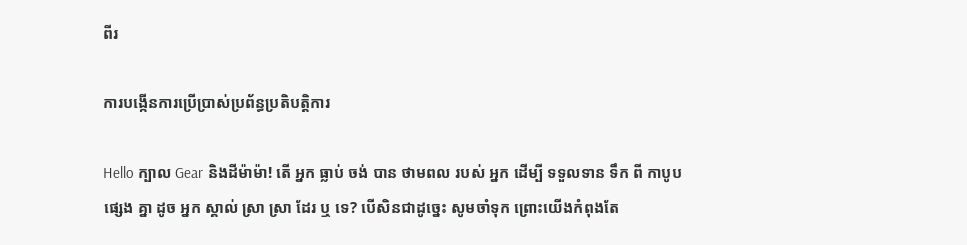ពីរ

ការបង្កើនការប្រើប្រាស់ប្រព័ន្ធប្រតិបត្តិការ

Hello ក្បាល Gear និងដីម៉ាម៉ា! តើ អ្នក ធ្លាប់ ចង់ បាន ថាមពល របស់ អ្នក ដើម្បី ទទួលទាន ទឹក ពី កាបូប ផ្សេង គ្នា ដូច អ្នក ស្គាល់ ស្រា ស្រា ដែរ ឬ ទេ? បើសិនជាដូច្នេះ សូមចាំទុក ព្រោះយើងកំពុងតែ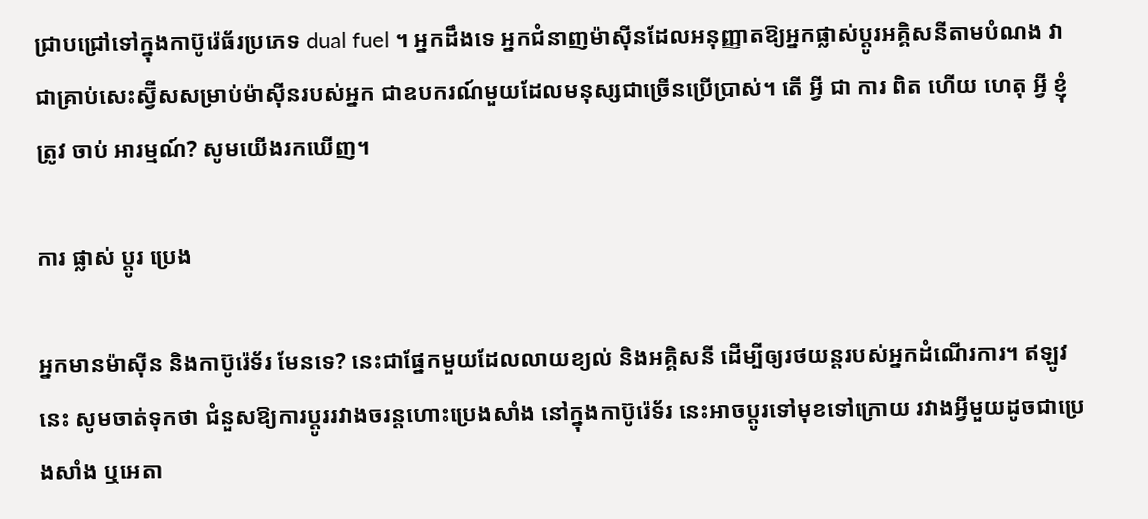ជ្រាបជ្រៅទៅក្នុងកាប៊ូរ៉េធ័រប្រភេទ dual fuel ។ អ្នកដឹងទេ អ្នកជំនាញម៉ាស៊ីនដែលអនុញ្ញាតឱ្យអ្នកផ្លាស់ប្តូរអគ្គិសនីតាមបំណង វាជាគ្រាប់សេះស្វ៊ីសសម្រាប់ម៉ាស៊ីនរបស់អ្នក ជាឧបករណ៍មួយដែលមនុស្សជាច្រើនប្រើប្រាស់។ តើ អ្វី ជា ការ ពិត ហើយ ហេតុ អ្វី ខ្ញុំ ត្រូវ ចាប់ អារម្មណ៍? សូមយើងរកឃើញ។

ការ ផ្លាស់ ប្តូរ ប្រេង

អ្នកមានម៉ាស៊ីន និងកាប៊ូរ៉េទ័រ មែនទេ? នេះជាផ្នែកមួយដែលលាយខ្យល់ និងអគ្គិសនី ដើម្បីឲ្យរថយន្តរបស់អ្នកដំណើរការ។ ឥឡូវនេះ សូមចាត់ទុកថា ជំនួសឱ្យការប្ដូររវាងចរន្តហោះប្រេងសាំង នៅក្នុងកាប៊ូរ៉េទ័រ នេះអាចប្ដូរទៅមុខទៅក្រោយ រវាងអ្វីមួយដូចជាប្រេងសាំង ឬអេតា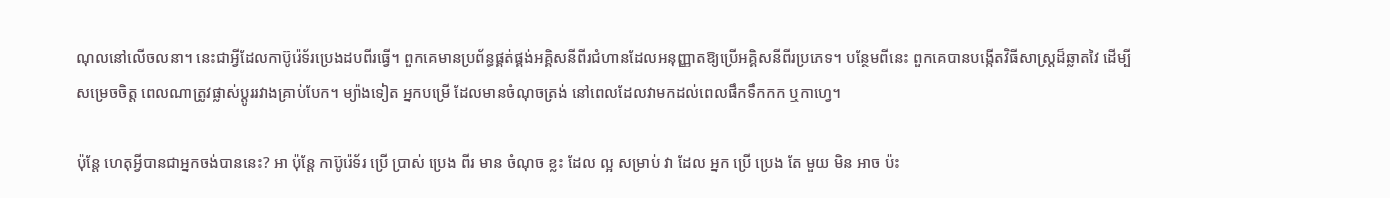ណុលនៅលើចលនា។ នេះជាអ្វីដែលកាប៊ូរ៉េទ័រប្រេងដបពីរធ្វើ។ ពួកគេមានប្រព័ន្ធផ្គត់ផ្គង់អគ្គិសនីពីរជំហានដែលអនុញ្ញាតឱ្យប្រើអគ្គិសនីពីរប្រភេទ។ បន្ថែមពីនេះ ពួកគេបានបង្កើតវិធីសាស្ត្រដ៏ឆ្លាតវៃ ដើម្បីសម្រេចចិត្ត ពេលណាត្រូវផ្លាស់ប្តូររវាងគ្រាប់បែក។ ម្យ៉ាងទៀត អ្នកបម្រើ ដែលមានចំណុចត្រង់ នៅពេលដែលវាមកដល់ពេលផឹកទឹកកក ឬកាហ្វេ។

ប៉ុន្តែ ហេតុអ្វីបានជាអ្នកចង់បាននេះ? អា ប៉ុន្តែ កាប៊ូរ៉េទ័រ ប្រើ ប្រាស់ ប្រេង ពីរ មាន ចំណុច ខ្លះ ដែល ល្អ សម្រាប់ វា ដែល អ្នក ប្រើ ប្រេង តែ មួយ មិន អាច ប៉ះ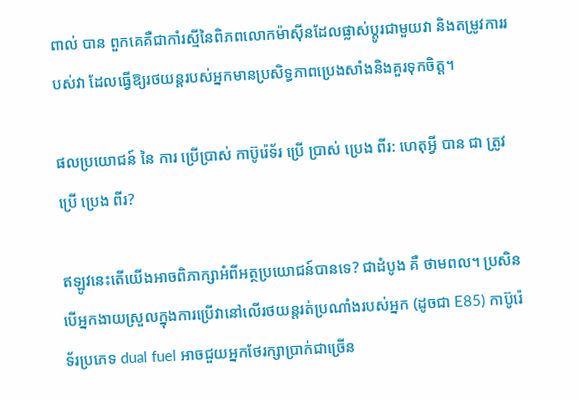ពាល់ បាន ពួកគេគឺជាកាំរស្មីនៃពិភពលោកម៉ាស៊ីនដែលផ្លាស់ប្តូរជាមួយវា និងតម្រូវការរបស់វា ដែលធ្វើឱ្យរថយន្តរបស់អ្នកមានប្រសិទ្ធភាពប្រេងសាំងនិងគួរទុកចិត្ត។

ផលប្រយោជន៍ នៃ ការ ប្រើប្រាស់ កាប៊ូរ៉េទ័រ ប្រើ ប្រាស់ ប្រេង ពីរ: ហេតុអ្វី បាន ជា ត្រូវ ប្រើ ប្រេង ពីរ?

ឥឡូវនេះតើយើងអាចពិភាក្សាអំពីអត្ថប្រយោជន៍បានទេ? ជាដំបូង គឺ ថាមពល។ ប្រសិនបើអ្នកងាយស្រួលក្នុងការប្រើវានៅលើរថយន្តរត់ប្រណាំងរបស់អ្នក (ដូចជា E85) កាប៊ូរ៉េទ័រប្រភេទ dual fuel អាចជួយអ្នកថែរក្សាប្រាក់ជាច្រើន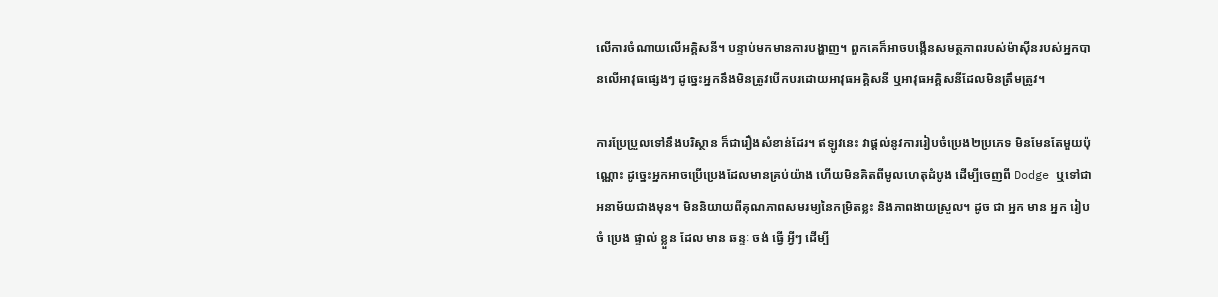លើការចំណាយលើអគ្គិសនី។ បន្ទាប់មកមានការបង្ហាញ។ ពួកគេក៏អាចបង្កើនសមត្ថភាពរបស់ម៉ាស៊ីនរបស់អ្នកបានលើអាវុធផ្សេងៗ ដូច្នេះអ្នកនឹងមិនត្រូវបើកបរដោយអាវុធអគ្គិសនី ឬអាវុធអគ្គិសនីដែលមិនត្រឹមត្រូវ។

ការប្រែប្រួលទៅនឹងបរិស្ថាន ក៏ជារឿងសំខាន់ដែរ។ ឥឡូវនេះ វាផ្តល់នូវការរៀបចំប្រេង២ប្រភេទ មិនមែនតែមួយប៉ុណ្ណោះ ដូច្នេះអ្នកអាចប្រើប្រេងដែលមានគ្រប់យ៉ាង ហើយមិនគិតពីមូលហេតុដំបូង ដើម្បីចេញពី Dodge ឬទៅជាអនាម័យជាងមុន។ មិននិយាយពីគុណភាពសមរម្យនៃកម្រិតខ្លះ និងភាពងាយស្រួល។ ដូច ជា អ្នក មាន អ្នក រៀបចំ ប្រេង ផ្ទាល់ ខ្លួន ដែល មាន ឆន្ទៈ ចង់ ធ្វើ អ្វីៗ ដើម្បី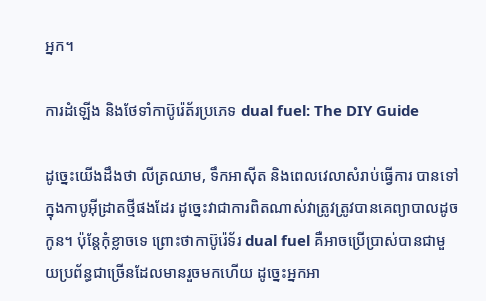អ្នក។

ការដំឡើង និងថែទាំកាប៊ូរ៉េត័រប្រភេទ dual fuel: The DIY Guide

ដូច្នេះយើងដឹងថា លីត្រឈាម, ទឹកអាស៊ីត និងពេលវេលាសំរាប់ធ្វើការ បានទៅក្នុងកាបូអ៊ីដ្រាតថ្មីផងដែរ ដូច្នេះវាជាការពិតណាស់វាត្រូវត្រូវបានគេព្យាបាលដូចកូន។ ប៉ុន្តែកុំខ្លាចទេ ព្រោះថាកាប៊ូរ៉េទ័រ dual fuel គឺអាចប្រើប្រាស់បានជាមួយប្រព័ន្ធជាច្រើនដែលមានរួចមកហើយ ដូច្នេះអ្នកអា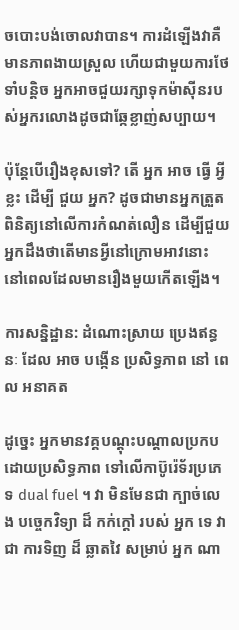ចបោះបង់ចោលវាបាន។ ការដំឡើងវាគឺមានភាពងាយស្រួល ហើយជាមួយការថែទាំបន្តិច អ្នកអាចជួយរក្សាទុកម៉ាស៊ីនរបស់អ្នករលោងដូចជាឆ្កែខ្លាញ់សប្បាយ។

ប៉ុន្តែបើរឿងខុសទៅ? តើ អ្នក អាច ធ្វើ អ្វី ខ្លះ ដើម្បី ជួយ អ្នក? ដូចជាមានអ្នកត្រួតពិនិត្យនៅលើការកំណត់លឿន ដើម្បីជួយអ្នកដឹងថាតើមានអ្វីនៅក្រោមអាវនោះ នៅពេលដែលមានរឿងមួយកើតឡើង។

ការសន្និដ្ឋាន: ដំណោះស្រាយ ប្រេងឥន្ធនៈ ដែល អាច បង្កើន ប្រសិទ្ធភាព នៅ ពេល អនាគត

ដូច្នេះ អ្នកមានវគ្គបណ្ដុះបណ្ដាលប្រកបដោយប្រសិទ្ធភាព ទៅលើកាប៊ូរ៉េទ័រប្រភេទ dual fuel ។ វា មិនមែនជា ក្បាច់លេង បច្ចេកវិទ្យា ដ៏ កក់ក្តៅ របស់ អ្នក ទេ វា ជា ការទិញ ដ៏ ឆ្លាតវៃ សម្រាប់ អ្នក ណា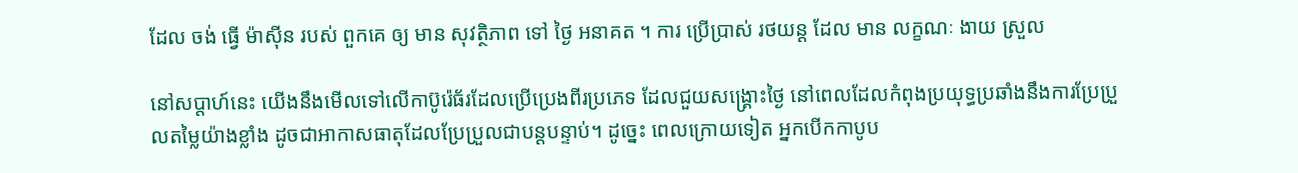ដែល ចង់ ធ្វើ ម៉ាស៊ីន របស់ ពួកគេ ឲ្យ មាន សុវត្ថិភាព ទៅ ថ្ងៃ អនាគត ។ ការ ប្រើប្រាស់ រថយន្ត ដែល មាន លក្ខណៈ ងាយ ស្រួល

នៅសប្តាហ៍នេះ យើងនឹងមើលទៅលើកាប៊ូរ៉េធ័រដែលប្រើប្រេងពីរប្រភេទ ដែលជួយសង្គ្រោះថ្ងៃ នៅពេលដែលកំពុងប្រយុទ្ធប្រឆាំងនឹងការប្រែប្រួលតម្លៃយ៉ាងខ្លាំង ដូចជាអាកាសធាតុដែលប្រែប្រួលជាបន្តបន្ទាប់។ ដូច្នេះ ពេលក្រោយទៀត អ្នកបើកកាបូប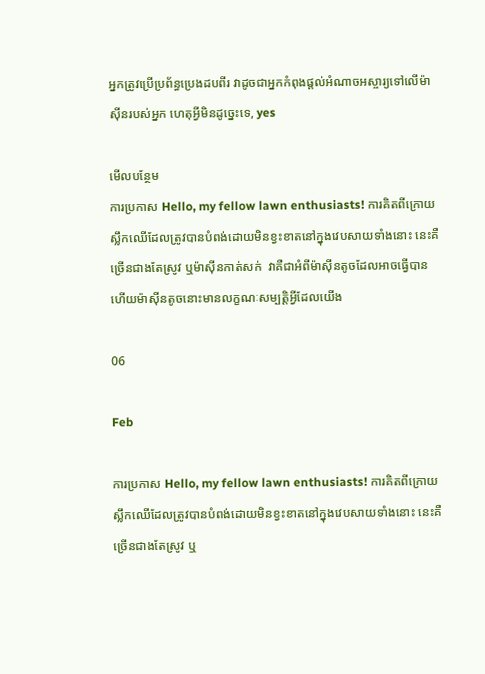អ្នកត្រូវប្រើប្រព័ន្ធប្រេងដបពីរ វាដូចជាអ្នកកំពុងផ្តល់អំណាចអស្ចារ្យទៅលើម៉ាស៊ីនរបស់អ្នក ហេតុអ្វីមិនដូច្នេះទេ, yes

មើលបន្ថែម
ការប្រកាស Hello, my fellow lawn enthusiasts! ការគិតពីក្រោយស្លឹកឈើដែលត្រូវបានបំពង់ដោយមិនខ្វះខាតនៅក្នុងវេបសាយទាំងនោះ នេះគឺច្រើនជាងតែស្រូវ ឬម៉ាស៊ីនកាត់សក់  វាគឺជាអំពីម៉ាស៊ីនតូចដែលអាចធ្វើបាន ហើយម៉ាស៊ីនតូចនោះមានលក្ខណៈសម្បត្តិអ្វីដែលយើង

06

Feb

ការប្រកាស Hello, my fellow lawn enthusiasts! ការគិតពីក្រោយស្លឹកឈើដែលត្រូវបានបំពង់ដោយមិនខ្វះខាតនៅក្នុងវេបសាយទាំងនោះ នេះគឺច្រើនជាងតែស្រូវ ឬ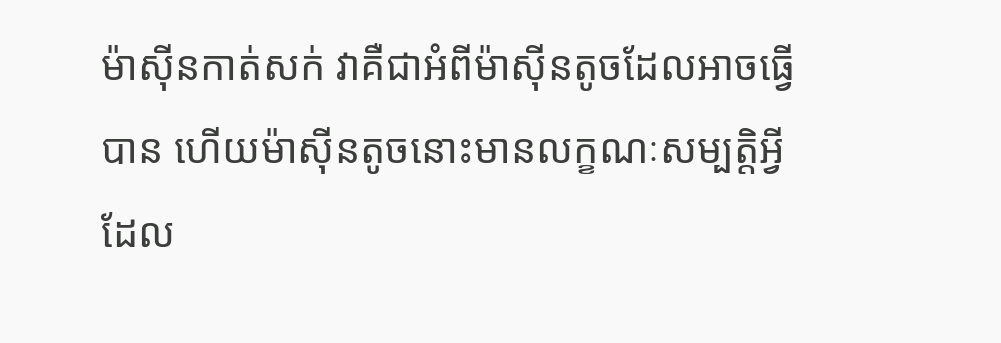ម៉ាស៊ីនកាត់សក់ វាគឺជាអំពីម៉ាស៊ីនតូចដែលអាចធ្វើបាន ហើយម៉ាស៊ីនតូចនោះមានលក្ខណៈសម្បត្តិអ្វីដែល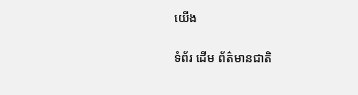យើង

ទំព័រ ដើម ព័ត៌មានជាតិ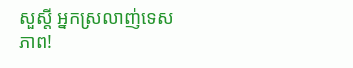សួស្តី អ្នកស្រលាញ់ទេសភាព!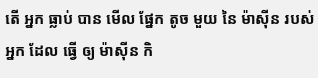តើ អ្នក ធ្លាប់ បាន មើល ផ្នែក តូច មួយ នៃ ម៉ាស៊ីន របស់ អ្នក ដែល ធ្វើ ឲ្យ ម៉ាស៊ីន កិ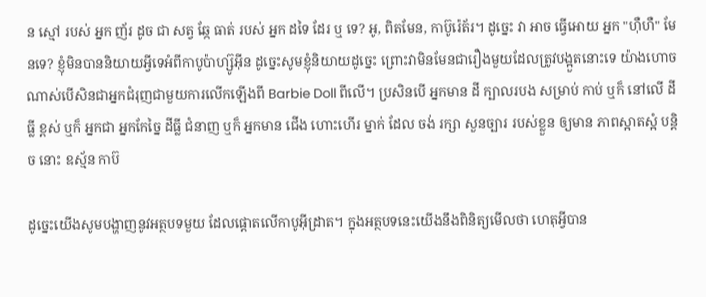ន ស្មៅ របស់ អ្នក ញ័រ ដូច ជា សត្វ ឆ្កែ ធាត់ របស់ អ្នក ដទៃ ដែរ ឬ ទេ? អូ, ពិតមែន, កាប៊ូរ៉េត័រ។ ដូច្នេះ វា អាច ធ្វើអោយ អ្នក "ហ៊ឺហឺ" មែនទេ? ខ្ញុំមិនបាននិយាយអ្វីទេអំពីកាបូប៉ាហ្ស៊ូអ៊ីន ដូច្នេះសូមខ្ញុំនិយាយដូច្នេះ ព្រោះវាមិនមែនជារឿងមួយដែលត្រូវបង្អួតនោះទេ យ៉ាងហោចណាស់បើសិនជាអ្នកជំរុញជាមួយការលើកឡើងពី Barbie Doll ពីលើ។ ប្រសិនបើ អ្នកមាន ដី ក្បាលរបង សម្រាប់ កាប់ ឬក៏ នៅលើ ដីធ្លី ខ្ពស់ ឬក៏ អ្នកជា អ្នកកែច្នៃ ដីធ្លី ជំនាញ ឬក៏ អ្នកមាន ជើង ហោះហើរ ម្នាក់ ដែល ចង់ រក្សា សួនច្បារ របស់ខ្លួន ឲ្យមាន ភាពស្អាតស្អំ បន្តិច នោះ ឧស្ម័ន កាប៊

ដូច្នេះយើងសូមបង្ហាញនូវអត្ថបទមួយ ដែលផ្តោតលើកាបូអ៊ីដ្រាត។ ក្នុងអត្ថបទនេះយើងនឹងពិនិត្យមើលថា ហេតុអ្វីបាន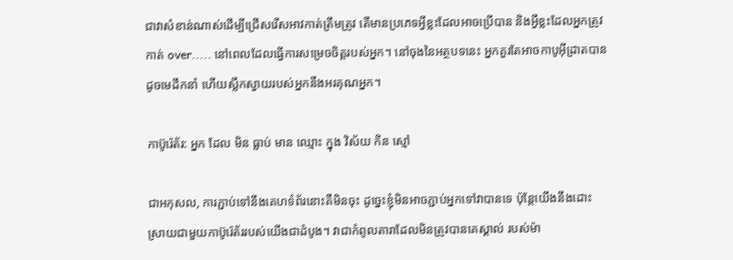ជាវាសំខាន់ណាស់ដើម្បីជ្រើសរើសអាវកាត់ត្រឹមត្រូវ តើមានប្រភេទអ្វីខ្លះដែលអាចប្រើបាន និងអ្វីខ្លះដែលអ្នកត្រូវកាត់ over..... នៅពេលដែលធ្វើការសម្រេចចិត្តរបស់អ្នក។ នៅចុងនៃអត្ថបទនេះ អ្នកគួរតែអាចកាបូអ៊ីដ្រាតបានដូចមេដឹកនាំ ហើយស្លឹកស្វាយរបស់អ្នកនឹងអរគុណអ្នក។

កាប៊ូរ៉េត័រ: អ្នក ដែល មិន ធ្លាប់ មាន ឈ្មោះ ក្នុង វិស័យ កិន ស្មៅ

ជាអកុសល, ការភ្ជាប់ទៅនឹងគេហទំព័រនោះគឺមិនចុះ ដូច្នេះខ្ញុំមិនអាចភ្ជាប់អ្នកទៅវាបានទេ ប៉ុន្តែយើងនឹងដោះស្រាយជាមួយកាប៊ូរ៉េត័ររបស់យើងជាដំបូង។ វាជាកំពូលតារាដែលមិនត្រូវបានគេស្គាល់ របស់ម៉ា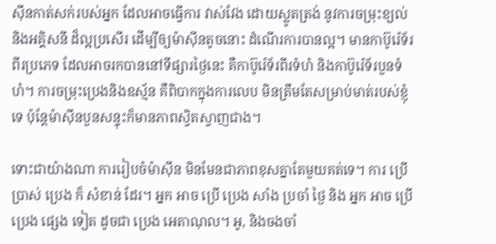ស៊ីនកាត់សក់របស់អ្នក ដែលអាចធ្វើការ វាស់វែង ដោយស្លូតត្រង់ នូវការចម្រុះខ្យល់ និងអគ្គិសនី ដ៏ល្អប្រសើរ ដើម្បីឲ្យម៉ាស៊ីនតូចនោះ ដំណើរការបានល្អ។ មានកាប៊ូរ៉េទ័រពីរប្រភេទ ដែលអាចរកបាននៅទីផ្សារថ្ងៃនេះ គឺកាប៊ូរ៉េទ័រពីរទំហំ និងកាប៊ូរ៉េទ័របួនទំហំ។ ការចម្រុះប្រេងនិងឧស្ម័ន គឺពិបាកក្នុងការលេប មិនត្រឹមតែសម្រាប់មាត់របស់ខ្ញុំទេ ប៉ុន្តែម៉ាស៊ីនបួនសន្ទុះក៏មានភាពស្វិតស្វាញជាង។

ទោះជាយ៉ាងណា ការរៀបចំម៉ាស៊ីន មិនមែនជាភាពខុសគ្នាតែមួយគត់ទេ។ ការ ប្រើ ប្រាស់ ប្រេង ក៏ សំខាន់ ដែរ។ អ្នក អាច ប្រើ ប្រេង សាំង ប្រចាំ ថ្ងៃ និង អ្នក អាច ប្រើ ប្រេង ផ្សេង ទៀត ដូចជា ប្រេង អេតាណុល។ អូ, និងចងចាំ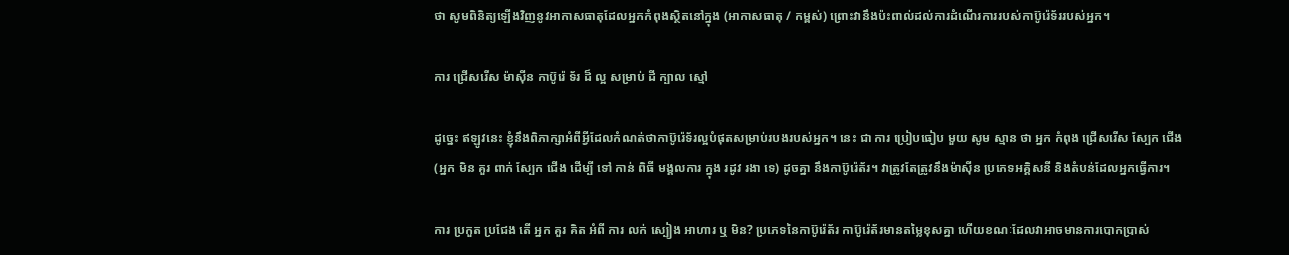ថា សូមពិនិត្យឡើងវិញនូវអាកាសធាតុដែលអ្នកកំពុងស្ថិតនៅក្នុង (អាកាសធាតុ / កម្ពស់) ព្រោះវានឹងប៉ះពាល់ដល់ការដំណើរការរបស់កាប៊ូរ៉េទ័ររបស់អ្នក។

ការ ជ្រើសរើស ម៉ាស៊ីន កាប៊ូរ៉េ ទ័រ ដ៏ ល្អ សម្រាប់ ដី ក្បាល ស្មៅ

ដូច្នេះ ឥឡូវនេះ ខ្ញុំនឹងពិភាក្សាអំពីអ្វីដែលកំណត់ថាកាប៊ូរ៉េទ័រល្អបំផុតសម្រាប់របងរបស់អ្នក។ នេះ ជា ការ ប្រៀបធៀប មួយ សូម ស្មាន ថា អ្នក កំពុង ជ្រើសរើស ស្បែក ជើង (អ្នក មិន គួរ ពាក់ ស្បែក ជើង ដើម្បី ទៅ កាន់ ពិធី មង្គលការ ក្នុង រដូវ រងា ទេ) ដូចគ្នា នឹងកាប៊ូរ៉េត័រ។ វាត្រូវតែត្រូវនឹងម៉ាស៊ីន ប្រភេទអគ្គិសនី និងតំបន់ដែលអ្នកធ្វើការ។

ការ ប្រកួត ប្រជែង តើ អ្នក គួរ គិត អំពី ការ លក់ ស្បៀង អាហារ ឬ មិន? ប្រភេទនៃកាប៊ូរ៉េត័រ កាប៊ូរ៉េត័រមានតម្លៃខុសគ្នា ហើយខណៈដែលវាអាចមានការបោកប្រាស់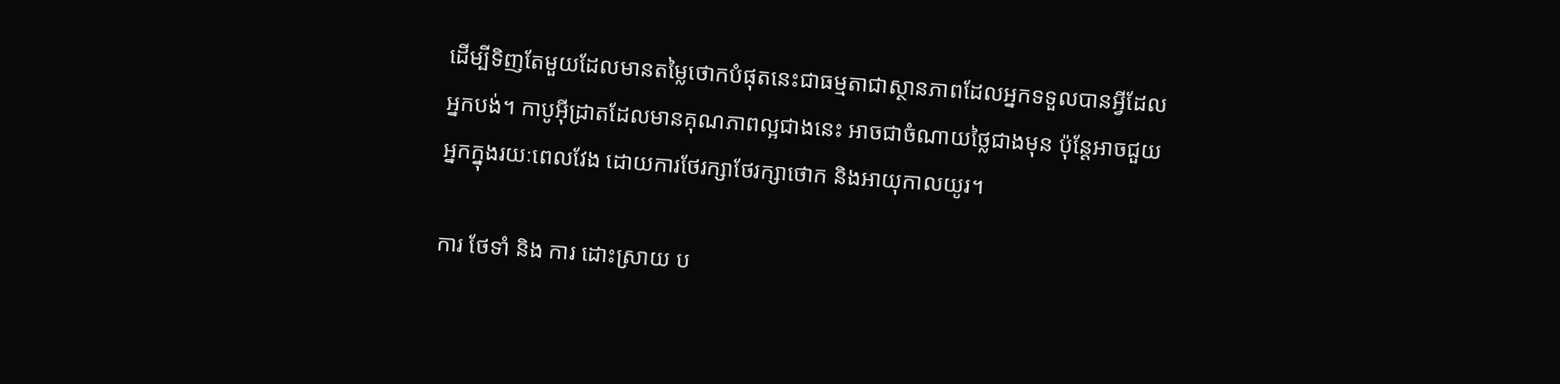ដើម្បីទិញតែមួយដែលមានតម្លៃថោកបំផុតនេះជាធម្មតាជាស្ថានភាពដែលអ្នកទទួលបានអ្វីដែលអ្នកបង់។ កាបូអ៊ីដ្រាតដែលមានគុណភាពល្អជាងនេះ អាចជាចំណាយថ្លៃជាងមុន ប៉ុន្តែអាចជួយអ្នកក្នុងរយៈពេលវែង ដោយការថែរក្សាថែរក្សាថោក និងអាយុកាលយូរ។

ការ ថែទាំ និង ការ ដោះស្រាយ ប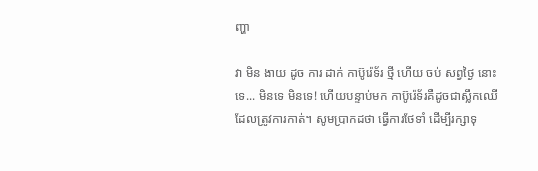ញ្ហា

វា មិន ងាយ ដូច ការ ដាក់ កាប៊ូរ៉េទ័រ ថ្មី ហើយ ចប់ សព្វថ្ងៃ នោះទេ... មិនទេ មិនទេ! ហើយបន្ទាប់មក កាប៊ូរ៉េទ័រគឺដូចជាស្លឹកឈើដែលត្រូវការកាត់។ សូមប្រាកដថា ធ្វើការថែទាំ ដើម្បីរក្សាទុ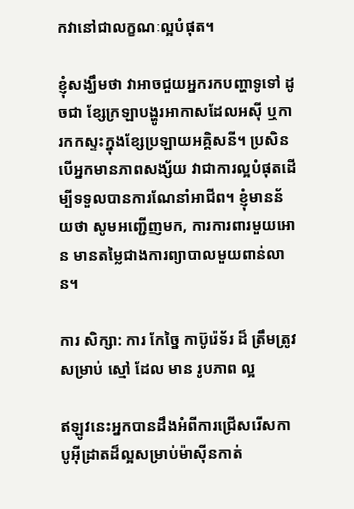កវានៅជាលក្ខណៈល្អបំផុត។

ខ្ញុំសង្ឃឹមថា វាអាចជួយអ្នករកបញ្ហាទូទៅ ដូចជា ខ្សែក្រឡាបង្ហូរអាកាសដែលអសុី ឬការកកស្ទះក្នុងខ្សែប្រឡាយអគ្គិសនី។ ប្រសិនបើអ្នកមានភាពសង្ស័យ វាជាការល្អបំផុតដើម្បីទទួលបានការណែនាំអាជីព។ ខ្ញុំមានន័យថា សូមអញ្ជើញមក, ការការពារមួយអោន មានតម្លៃជាងការព្យាបាលមួយពាន់លាន។

ការ សិក្សា: ការ កែច្នៃ កាប៊ូរ៉េទ័រ ដ៏ ត្រឹមត្រូវ សម្រាប់ ស្មៅ ដែល មាន រូបភាព ល្អ

ឥឡូវនេះអ្នកបានដឹងអំពីការជ្រើសរើសកាបូអ៊ីដ្រាតដ៏ល្អសម្រាប់ម៉ាស៊ីនកាត់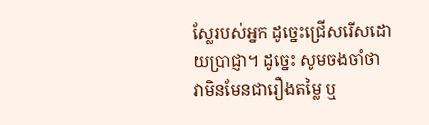ស្លែរបស់អ្នក ដូច្នេះជ្រើសរើសដោយប្រាជ្ញា។ ដូច្នេះ សូមចងចាំថា វាមិនមែនជារឿងតម្លៃ ឬ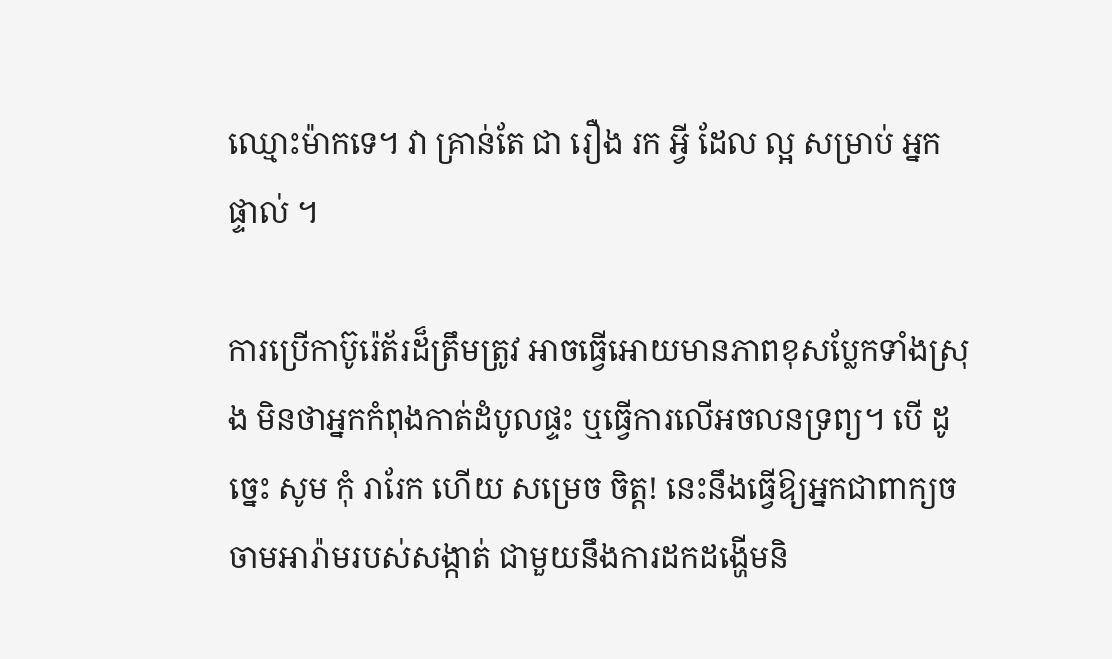ឈ្មោះម៉ាកទេ។ វា គ្រាន់តែ ជា រឿង រក អ្វី ដែល ល្អ សម្រាប់ អ្នក ផ្ទាល់ ។

ការប្រើកាប៊ូរ៉េត័រដ៏ត្រឹមត្រូវ អាចធ្វើអោយមានភាពខុសប្លែកទាំងស្រុង មិនថាអ្នកកំពុងកាត់ដំបូលផ្ទះ ឬធ្វើការលើអចលនទ្រព្យ។ បើ ដូច្នេះ សូម កុំ រារែក ហើយ សម្រេច ចិត្ត! នេះនឹងធ្វើឱ្យអ្នកជាពាក្យចចាមអារ៉ាមរបស់សង្កាត់ ជាមួយនឹងការដកដង្ហើមនិ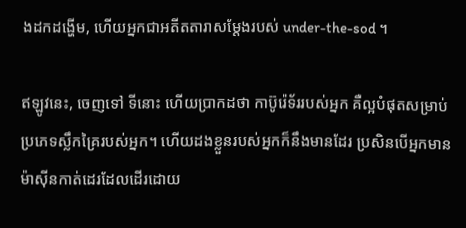ងដកដង្ហើម, ហើយអ្នកជាអតីតតារាសម្តែងរបស់ under-the-sod ។

ឥឡូវនេះ, ចេញទៅ ទីនោះ ហើយប្រាកដថា កាប៊ូរ៉េទ័ររបស់អ្នក គឺល្អបំផុតសម្រាប់ប្រភេទស្លឹកគ្រៃរបស់អ្នក។ ហើយដងខ្លួនរបស់អ្នកក៏នឹងមានដែរ ប្រសិនបើអ្នកមានម៉ាស៊ីនកាត់ដេរដែលដើរដោយ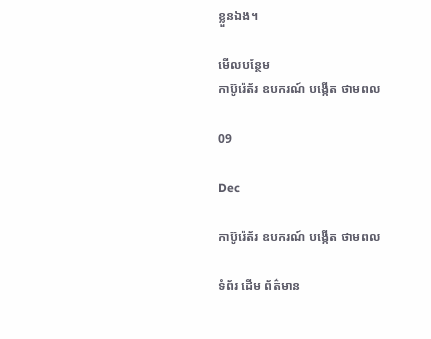ខ្លួនឯង។

មើលបន្ថែម
កាប៊ូរ៉េត័រ ឧបករណ៍ បង្កើត ថាមពល

09

Dec

កាប៊ូរ៉េត័រ ឧបករណ៍ បង្កើត ថាមពល

ទំព័រ ដើម ព័ត៌មាន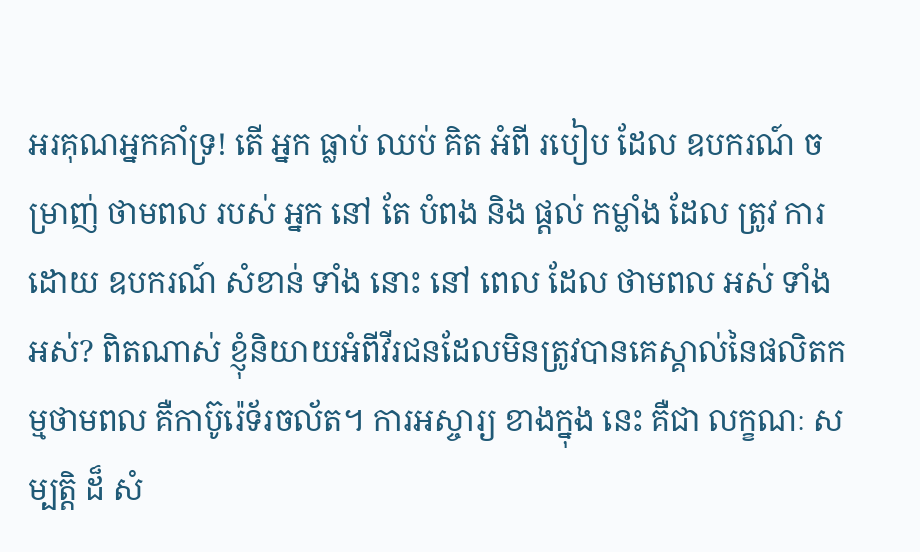អរគុណអ្នកគាំទ្រ! តើ អ្នក ធ្លាប់ ឈប់ គិត អំពី របៀប ដែល ឧបករណ៍ ចម្រាញ់ ថាមពល របស់ អ្នក នៅ តែ បំពង និង ផ្តល់ កម្លាំង ដែល ត្រូវ ការ ដោយ ឧបករណ៍ សំខាន់ ទាំង នោះ នៅ ពេល ដែល ថាមពល អស់ ទាំង អស់? ពិតណាស់ ខ្ញុំនិយាយអំពីវីរជនដែលមិនត្រូវបានគេស្គាល់នៃផលិតកម្មថាមពល គឺកាប៊ូរ៉េទ័រចល័ត។ ការអស្ចារ្យ ខាងក្នុង នេះ គឺជា លក្ខណៈ សម្បត្តិ ដ៏ សំ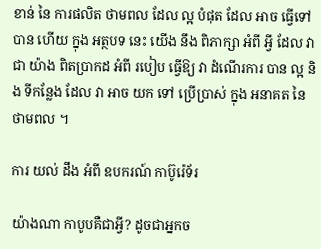ខាន់ នៃ ការផលិត ថាមពល ដែល ល្អ បំផុត ដែល អាច ធ្វើទៅបាន ហើយ ក្នុង អត្ថបទ នេះ យើង នឹង ពិភាក្សា អំពី អ្វី ដែល វា ជា យ៉ាង ពិតប្រាកដ អំពី របៀប ធ្វើឱ្យ វា ដំណើរការ បាន ល្អ និង ទីកន្លែង ដែល វា អាច យក ទៅ ប្រើប្រាស់ ក្នុង អនាគត នៃ ថាមពល ។

ការ យល់ ដឹង អំពី ឧបករណ៍ កាប៊ូរ៉េទ័រ

យ៉ាងណា កាបូបគឺជាអ្វី? ដូចជាអ្នកច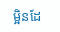ម្អិនដែ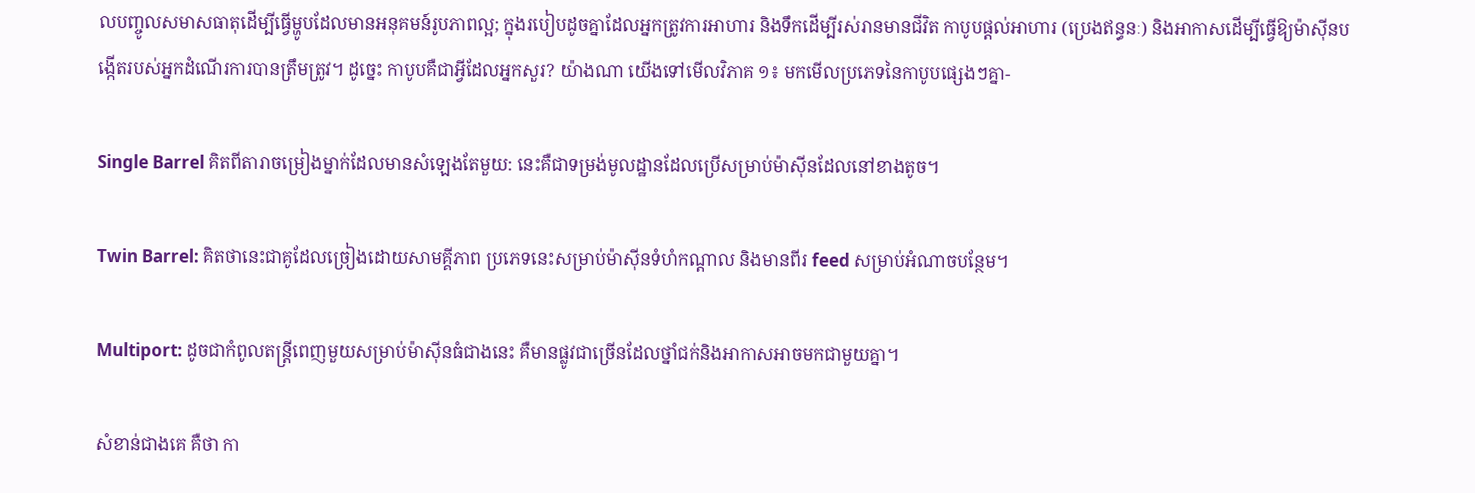លបញ្ចូលសមាសធាតុដើម្បីធ្វើម្ហូបដែលមានអនុគមន៍រូបភាពល្អ; ក្នុងរបៀបដូចគ្នាដែលអ្នកត្រូវការអាហារ និងទឹកដើម្បីរស់រានមានជីវិត កាបូបផ្តល់អាហារ (ប្រេងឥន្ធនៈ) និងអាកាសដើម្បីធ្វើឱ្យម៉ាស៊ីនបង្កើតរបស់អ្នកដំណើរការបានត្រឹមត្រូវ។ ដូច្នេះ កាបូបគឺជាអ្វីដែលអ្នកសួរ? យ៉ាងណា យើងទៅមើលវិភាគ ១៖ មកមើលប្រភេទនៃកាបូបផ្សេងៗគ្នា-

Single Barrel គិតពីតារាចម្រៀងម្នាក់ដែលមានសំឡេងតែមួយ: នេះគឺជាទម្រង់មូលដ្ឋានដែលប្រើសម្រាប់ម៉ាស៊ីនដែលនៅខាងតូច។

Twin Barrel: គិតថានេះជាគូដែលច្រៀងដោយសាមគ្គីភាព ប្រភេទនេះសម្រាប់ម៉ាស៊ីនទំហំកណ្តាល និងមានពីរ feed សម្រាប់អំណាចបន្ថែម។

Multiport: ដូចជាកំពូលតន្ត្រីពេញមួយសម្រាប់ម៉ាស៊ីនធំជាងនេះ គឺមានផ្លូវជាច្រើនដែលថ្នាំជក់និងអាកាសអាចមកជាមួយគ្នា។

សំខាន់ជាងគេ គឺថា កា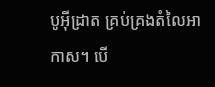បូអ៊ីដ្រាត គ្រប់គ្រងតំលៃអាកាស។ បើ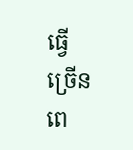ធ្វើ ច្រើន ពេ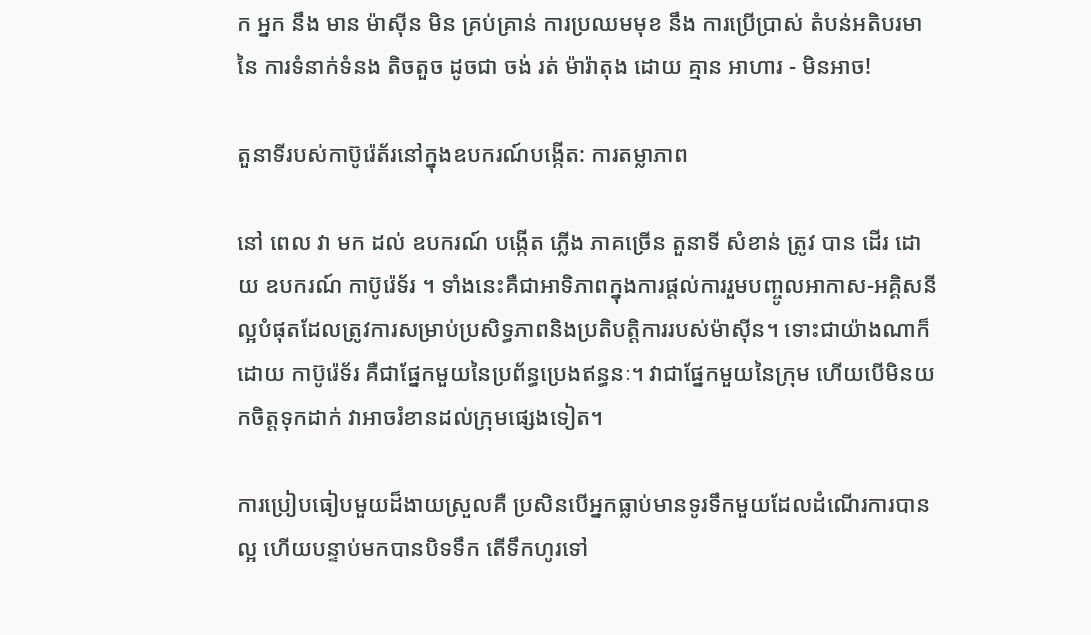ក អ្នក នឹង មាន ម៉ាស៊ីន មិន គ្រប់គ្រាន់ ការប្រឈមមុខ នឹង ការប្រើប្រាស់ តំបន់អតិបរមា នៃ ការទំនាក់ទំនង តិចតួច ដូចជា ចង់ រត់ ម៉ារ៉ាតុង ដោយ គ្មាន អាហារ - មិនអាច!

តួនាទីរបស់កាប៊ូរ៉េត័រនៅក្នុងឧបករណ៍បង្កើត: ការតម្លាភាព

នៅ ពេល វា មក ដល់ ឧបករណ៍ បង្កើត ភ្លើង ភាគច្រើន តួនាទី សំខាន់ ត្រូវ បាន ដើរ ដោយ ឧបករណ៍ កាប៊ូរ៉េទ័រ ។ ទាំងនេះគឺជាអាទិភាពក្នុងការផ្តល់ការរួមបញ្ចូលអាកាស-អគ្គិសនីល្អបំផុតដែលត្រូវការសម្រាប់ប្រសិទ្ធភាពនិងប្រតិបត្តិការរបស់ម៉ាស៊ីន។ ទោះជាយ៉ាងណាក៏ដោយ កាប៊ូរ៉េទ័រ គឺជាផ្នែកមួយនៃប្រព័ន្ធប្រេងឥន្ធនៈ។ វាជាផ្នែកមួយនៃក្រុម ហើយបើមិនយកចិត្តទុកដាក់ វាអាចរំខានដល់ក្រុមផ្សេងទៀត។

ការប្រៀបធៀបមួយដ៏ងាយស្រួលគឺ ប្រសិនបើអ្នកធ្លាប់មានទូរទឹកមួយដែលដំណើរការបានល្អ ហើយបន្ទាប់មកបានបិទទឹក តើទឹកហូរទៅ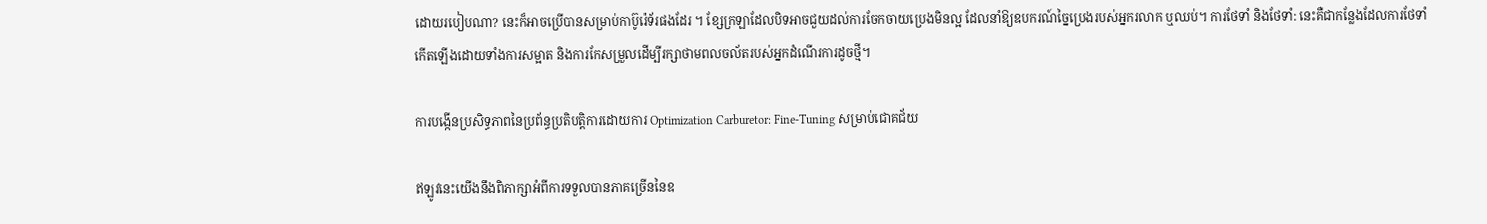ដោយរបៀបណា? នេះក៏អាចប្រើបានសម្រាប់កាប៊ូរ៉េទ័រផងដែរ ។ ខ្សែក្រឡាដែលបិទអាចជួយដល់ការចែកចាយប្រេងមិនល្អ ដែលនាំឱ្យឧបករណ៍ច្នៃប្រេងរបស់អ្នករលាក ឬឈប់។ ការថែទាំ និងថែទាំ: នេះគឺជាកន្លែងដែលការថែទាំកើតឡើងដោយទាំងការសម្អាត និងការកែសម្រួលដើម្បីរក្សាថាមពលចល័តរបស់អ្នកដំណើរការដូចថ្មី។

ការបង្កើនប្រសិទ្ធភាពនៃប្រព័ន្ធប្រតិបត្តិការដោយការ Optimization Carburetor: Fine-Tuning សម្រាប់ជោគជ័យ

ឥឡូវនេះយើងនឹងពិភាក្សាអំពីការទទួលបានភាគច្រើននៃឧ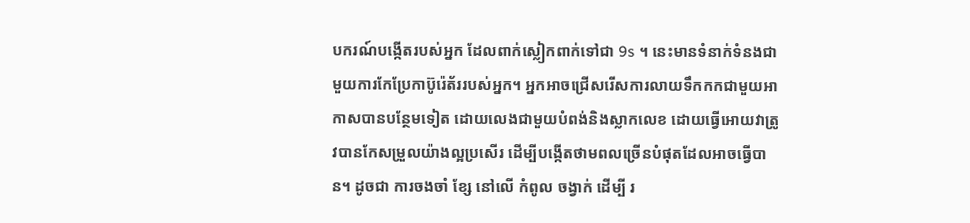បករណ៍បង្កើតរបស់អ្នក ដែលពាក់ស្លៀកពាក់ទៅជា 9s ។ នេះមានទំនាក់ទំនងជាមួយការកែប្រែកាប៊ូរ៉េត័ររបស់អ្នក។ អ្នកអាចជ្រើសរើសការលាយទឹកកកជាមួយអាកាសបានបន្ថែមទៀត ដោយលេងជាមួយបំពង់និងស្លាកលេខ ដោយធ្វើអោយវាត្រូវបានកែសម្រួលយ៉ាងល្អប្រសើរ ដើម្បីបង្កើតថាមពលច្រើនបំផុតដែលអាចធ្វើបាន។ ដូចជា ការចងចាំ ខ្សែ នៅលើ កំពូល ចង្វាក់ ដើម្បី រ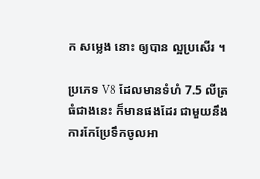ក សម្លេង នោះ ឲ្យបាន ល្អប្រសើរ ។

ប្រភេទ V8 ដែលមានទំហំ 7.5 លីត្រ ធំជាងនេះ ក៏មានផងដែរ ជាមួយនឹងការកែប្រែទឹកចូលអា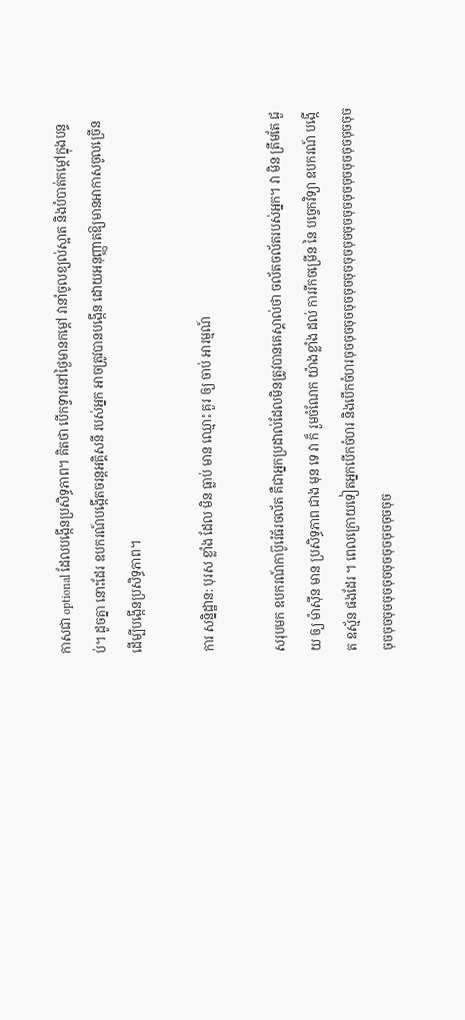កាសជា optional ដែលបង្កើនប្រសិទ្ធភាព។ គិតថា បើកទ្វារនៅថ្ងៃមានកម្តៅ វានាំចូលខ្យល់ស្អាត និងបំបាត់កម្តៅក្នុងបន្ទប់។ ដូចគ្នា នោះដែរ ឧបករណ៍បង្កើតចរន្តអគ្គិសនី របស់អ្នក អាចត្រូវបានបង្កើន ដោយអនុញ្ញាតឱ្យមានអាកាសចូលច្រើន ដើម្បីបង្កើនប្រសិទ្ធភាព។

ការ សន្និដ្ឋាន: បុរស ខ្លាំង ដែល មិន ធ្លាប់ មាន ឈ្មោះ គួរ ឲ្យ ចាប់ អារម្មណ៍

សរុបមក ឧបករណ៍កាប៊ូរ៉េធ័រចល័ត គឺជាអ្នកប្រដាល់ដែលមិនត្រូវបានគេស្គាល់ថា ចល័តចល័តរបស់អ្នក។ វា មិន ត្រឹមតែ ជួយ ឲ្យ ម៉ាស៊ីន មាន ប្រសិទ្ធភាព ជាង មុន ទេ វា ក៏ រួមចំណែក យ៉ាងខ្លាំង ដល់ ការរីកចម្រើន នៃ បច្ចេកវិទ្យា ឧបករណ៍ បង្កើត ឧស្ម័ន ផងដែរ ។ ពេលក្រោយទៀតអ្នកបើកចំហរ និងបើកចំហរចុចចុចចុចចុចចុចចុចចុចចុចចុចចុចចុចចុចចុចចុចចុចចុចចុចចុចចុចចុចចុចចុចចុចចុចចុចចុច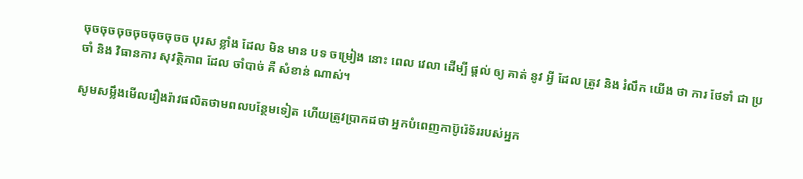ចុចចុចចុចចុចចុចចុចច បុរស ខ្លាំង ដែល មិន មាន បទ ចម្រៀង នោះ ពេល វេលា ដើម្បី ផ្តល់ ឲ្យ គាត់ នូវ អ្វី ដែល ត្រូវ និង រំលឹក យើង ថា ការ ថែទាំ ជា ប្រចាំ និង វិធានការ សុវត្ថិភាព ដែល ចាំបាច់ គឺ សំខាន់ ណាស់។

សូមសម្លឹងមើលរឿងរ៉ាវផលិតថាមពលបន្ថែមទៀត ហើយត្រូវប្រាកដថា អ្នកបំពេញកាប៊ូរ៉េទ័ររបស់អ្នក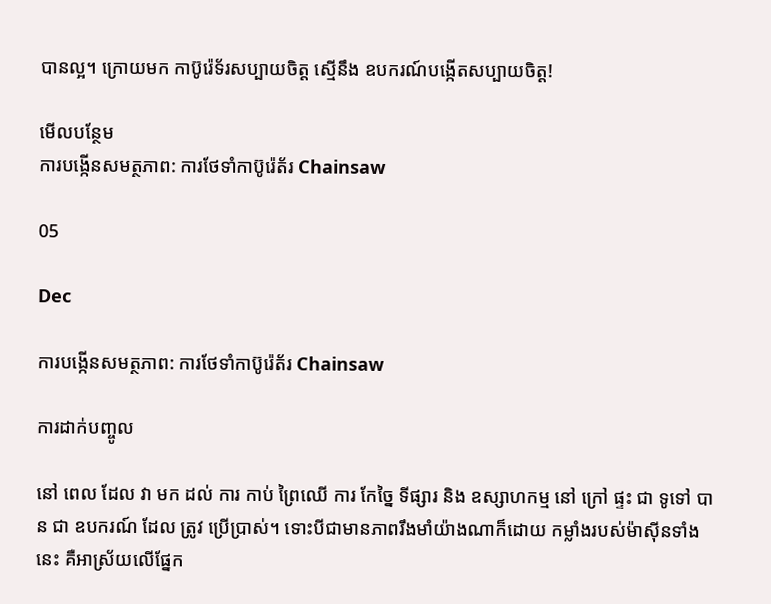បានល្អ។ ក្រោយមក កាប៊ូរ៉េទ័រសប្បាយចិត្ត ស្មើនឹង ឧបករណ៍បង្កើតសប្បាយចិត្ត!

មើលបន្ថែម
ការបង្កើនសមត្ថភាព: ការថែទាំកាប៊ូរ៉េត័រ Chainsaw

05

Dec

ការបង្កើនសមត្ថភាព: ការថែទាំកាប៊ូរ៉េត័រ Chainsaw

ការដាក់បញ្ចូល

នៅ ពេល ដែល វា មក ដល់ ការ កាប់ ព្រៃឈើ ការ កែច្នៃ ទីផ្សារ និង ឧស្សាហកម្ម នៅ ក្រៅ ផ្ទះ ជា ទូទៅ បាន ជា ឧបករណ៍ ដែល ត្រូវ ប្រើប្រាស់។ ទោះបីជាមានភាពរឹងមាំយ៉ាងណាក៏ដោយ កម្លាំងរបស់ម៉ាស៊ីនទាំងនេះ គឺអាស្រ័យលើផ្នែក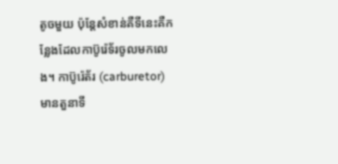តូចមួយ ប៉ុន្តែសំខាន់គឺទីនេះគឺកន្លែងដែលកាប៊ូរ៉េទ័រចូលមកលេង។ កាប៊ូរ៉េត័រ (carburetor) មានតួនាទី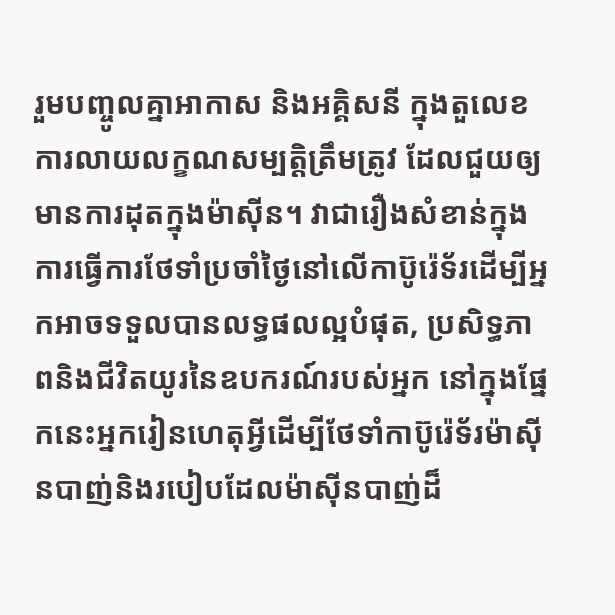រួមបញ្ចូលគ្នាអាកាស និងអគ្គិសនី ក្នុងតួលេខការលាយលក្ខណសម្បត្តិត្រឹមត្រូវ ដែលជួយឲ្យមានការដុតក្នុងម៉ាស៊ីន។ វាជារឿងសំខាន់ក្នុងការធ្វើការថែទាំប្រចាំថ្ងៃនៅលើកាប៊ូរ៉េទ័រដើម្បីអ្នកអាចទទួលបានលទ្ធផលល្អបំផុត, ប្រសិទ្ធភាពនិងជីវិតយូរនៃឧបករណ៍របស់អ្នក នៅក្នុងផ្នែកនេះអ្នករៀនហេតុអ្វីដើម្បីថែទាំកាប៊ូរ៉េទ័រម៉ាស៊ីនបាញ់និងរបៀបដែលម៉ាស៊ីនបាញ់ដ៏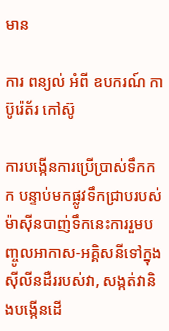មាន

ការ ពន្យល់ អំពី ឧបករណ៍ កាប៊ូរ៉េត័រ កៅស៊ូ

ការបង្កើនការប្រើប្រាស់ទឹកកក បន្ទាប់មកផ្លូវទឹកជ្រាបរបស់ម៉ាស៊ីនបាញ់ទឹកនេះការរួមបញ្ចូលអាកាស-អគ្គិសនីទៅក្នុងស៊ីលីនដឺររបស់វា, សង្កត់វានិងបង្កើនដើ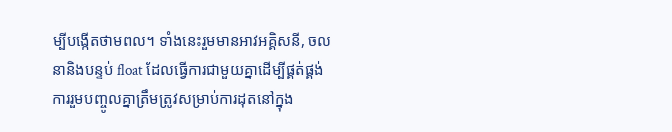ម្បីបង្កើតថាមពល។ ទាំងនេះរួមមានអាវអគ្គិសនី, ចលនានិងបន្ទប់ float ដែលធ្វើការជាមួយគ្នាដើម្បីផ្គត់ផ្គង់ការរួមបញ្ចូលគ្នាត្រឹមត្រូវសម្រាប់ការដុតនៅក្នុង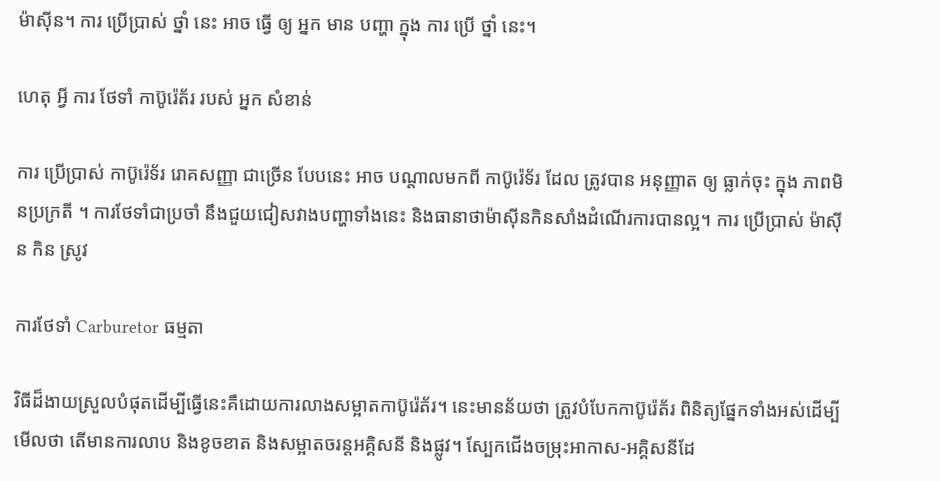ម៉ាស៊ីន។ ការ ប្រើប្រាស់ ថ្នាំ នេះ អាច ធ្វើ ឲ្យ អ្នក មាន បញ្ហា ក្នុង ការ ប្រើ ថ្នាំ នេះ។

ហេតុ អ្វី ការ ថែទាំ កាប៊ូរ៉េត័រ របស់ អ្នក សំខាន់

ការ ប្រើប្រាស់ កាប៊ូរ៉េទ័រ រោគសញ្ញា ជាច្រើន បែបនេះ អាច បណ្តាលមកពី កាប៊ូរ៉េទ័រ ដែល ត្រូវបាន អនុញ្ញាត ឲ្យ ធ្លាក់ចុះ ក្នុង ភាពមិនប្រក្រតី ។ ការថែទាំជាប្រចាំ នឹងជួយជៀសវាងបញ្ហាទាំងនេះ និងធានាថាម៉ាស៊ីនកិនសាំងដំណើរការបានល្អ។ ការ ប្រើប្រាស់ ម៉ាស៊ីន កិន ស្រូវ

ការថែទាំ Carburetor ធម្មតា

វិធីដ៏ងាយស្រួលបំផុតដើម្បីធ្វើនេះគឺដោយការលាងសម្អាតកាប៊ូរ៉េត័រ។ នេះមានន័យថា ត្រូវបំបែកកាប៊ូរ៉េត័រ ពិនិត្យផ្នែកទាំងអស់ដើម្បីមើលថា តើមានការលាប និងខូចខាត និងសម្អាតចរន្តអគ្គិសនី និងផ្លូវ។ ស្បែកជើងចម្រុះអាកាស-អគ្គិសនីដែ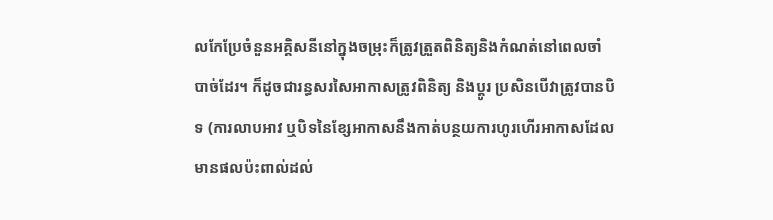លកែប្រែចំនួនអគ្គិសនីនៅក្នុងចម្រុះក៏ត្រូវត្រួតពិនិត្យនិងកំណត់នៅពេលចាំបាច់ដែរ។ ក៏ដូចជារន្ធសរសៃអាកាសត្រូវពិនិត្យ និងប្តូរ ប្រសិនបើវាត្រូវបានបិទ (ការលាបអាវ ឬបិទនៃខ្សែអាកាសនឹងកាត់បន្ថយការហូរហើរអាកាសដែលមានផលប៉ះពាល់ដល់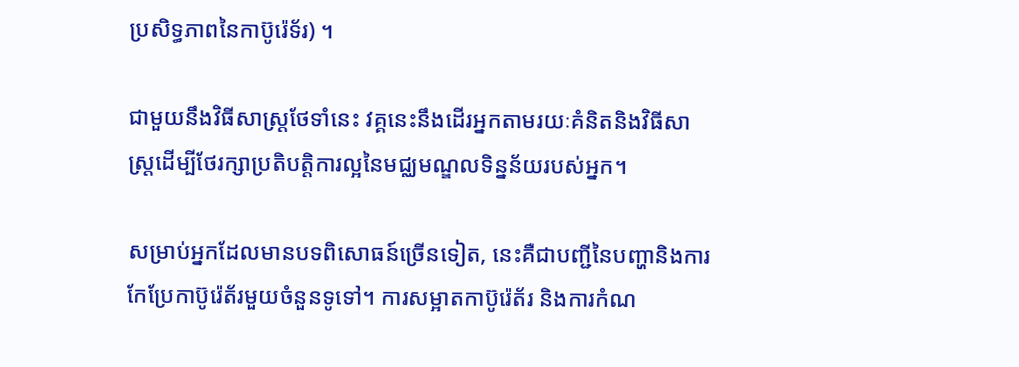ប្រសិទ្ធភាពនៃកាប៊ូរ៉េទ័រ) ។

ជាមួយនឹងវិធីសាស្ត្រថែទាំនេះ វគ្គនេះនឹងដើរអ្នកតាមរយៈគំនិតនិងវិធីសាស្ត្រដើម្បីថែរក្សាប្រតិបត្តិការល្អនៃមជ្ឈមណ្ឌលទិន្នន័យរបស់អ្នក។

សម្រាប់អ្នកដែលមានបទពិសោធន៍ច្រើនទៀត, នេះគឺជាបញ្ជីនៃបញ្ហានិងការកែប្រែកាប៊ូរ៉េត័រមួយចំនួនទូទៅ។ ការសម្អាតកាប៊ូរ៉េត័រ និងការកំណ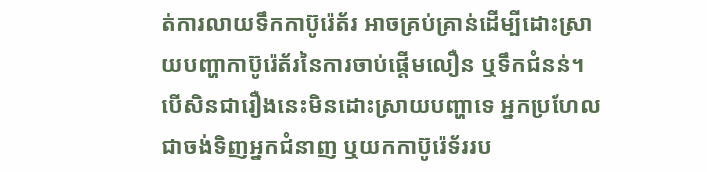ត់ការលាយទឹកកាប៊ូរ៉េត័រ អាចគ្រប់គ្រាន់ដើម្បីដោះស្រាយបញ្ហាកាប៊ូរ៉េត័រនៃការចាប់ផ្តើមលឿន ឬទឹកជំនន់។ បើសិនជារឿងនេះមិនដោះស្រាយបញ្ហាទេ អ្នកប្រហែលជាចង់ទិញអ្នកជំនាញ ឬយកកាប៊ូរ៉េទ័ររប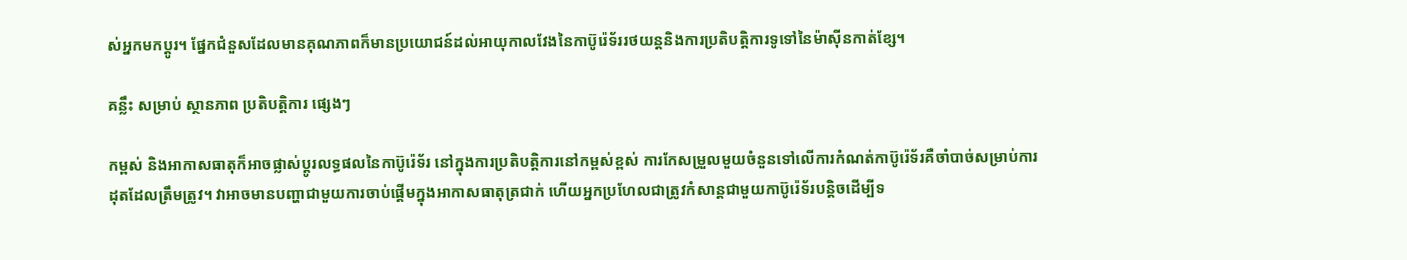ស់អ្នកមកប្ដូរ។ ផ្នែកជំនួសដែលមានគុណភាពក៏មានប្រយោជន៍ដល់អាយុកាលវែងនៃកាប៊ូរ៉េទ័ររថយន្តនិងការប្រតិបត្តិការទូទៅនៃម៉ាស៊ីនកាត់ខ្សែ។

គន្លឹះ សម្រាប់ ស្ថានភាព ប្រតិបត្តិការ ផ្សេងៗ

កម្ពស់ និងអាកាសធាតុក៏អាចផ្លាស់ប្តូរលទ្ធផលនៃកាប៊ូរ៉េទ័រ នៅក្នុងការប្រតិបត្តិការនៅកម្ពស់ខ្ពស់ ការកែសម្រួលមួយចំនួនទៅលើការកំណត់កាប៊ូរ៉េទ័រគឺចាំបាច់សម្រាប់ការដុតដែលត្រឹមត្រូវ។ វាអាចមានបញ្ហាជាមួយការចាប់ផ្តើមក្នុងអាកាសធាតុត្រជាក់ ហើយអ្នកប្រហែលជាត្រូវកំសាន្តជាមួយកាប៊ូរ៉េទ័របន្តិចដើម្បីទ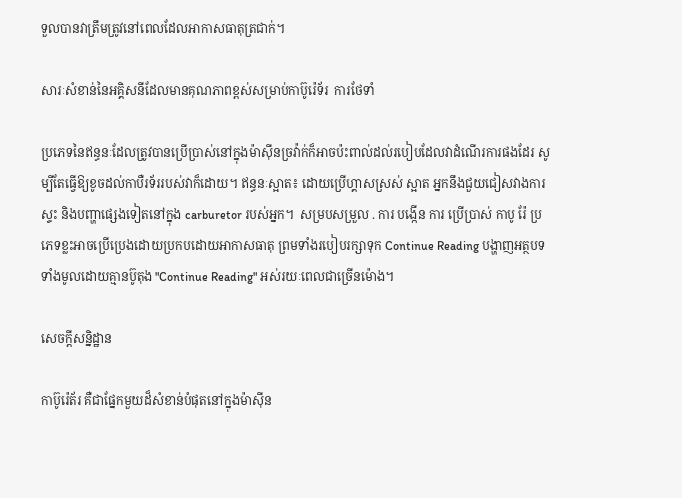ទួលបានវាត្រឹមត្រូវនៅពេលដែលអាកាសធាតុត្រជាក់។

សារៈសំខាន់នៃអគ្គិសនីដែលមានគុណភាពខ្ពស់សម្រាប់កាប៊ូរ៉េទ័រ  ការថែទាំ

ប្រភេទនៃឥន្ធនៈដែលត្រូវបានប្រើប្រាស់នៅក្នុងម៉ាស៊ីនច្រវ៉ាក់ក៏អាចប៉ះពាល់ដល់របៀបដែលវាដំណើរការផងដែរ សូម្បីតែធ្វើឱ្យខូចដល់កាបឺរទ័ររបស់វាក៏ដោយ។ ឥន្ធនៈស្អាត៖ ដោយប្រើហ្គាសស្រស់ ស្អាត អ្នកនឹងជួយជៀសវាងការស្ទះ និងបញ្ហាផ្សេងទៀតនៅក្នុង carburetor របស់អ្នក។  សម្របសម្រួល . ការ បង្កើន ការ ប្រើប្រាស់ កាបូ រ៉ែ ប្រភេទខ្លះអាចប្រើប្រេងដោយប្រកបដោយអាកាសធាតុ ព្រមទាំងរបៀបរក្សាទុក Continue Reading បង្ហាញអត្ថបទទាំងមូលដោយគ្មានប៊ូតុង "Continue Reading" អស់រយៈពេលជាច្រើនម៉ោង។

សេចក្តីសន្និដ្ឋាន

កាប៊ូរ៉េត័រ គឺជាផ្នែកមួយដ៏សំខាន់បំផុតនៅក្នុងម៉ាស៊ីន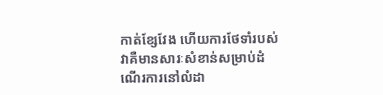កាត់ខ្សែវែង ហើយការថែទាំរបស់វាគឺមានសារៈសំខាន់សម្រាប់ដំណើរការនៅលំដា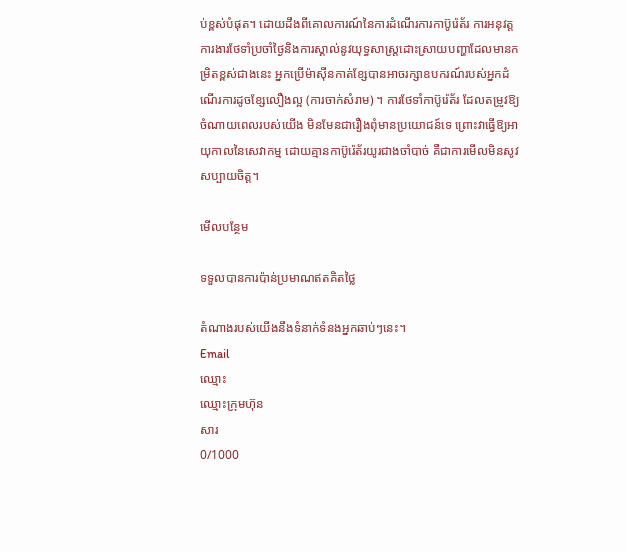ប់ខ្ពស់បំផុត។ ដោយដឹងពីគោលការណ៍នៃការដំណើរការកាប៊ូរ៉េត័រ ការអនុវត្តការងារថែទាំប្រចាំថ្ងៃនិងការស្គាល់នូវយុទ្ធសាស្ត្រដោះស្រាយបញ្ហាដែលមានកម្រិតខ្ពស់ជាងនេះ អ្នកប្រើម៉ាស៊ីនកាត់ខ្សែបានអាចរក្សាឧបករណ៍របស់អ្នកដំណើរការដូចខ្សែលឿងល្អ (ការចាក់សំរាម) ។ ការថែទាំកាប៊ូរ៉េត័រ ដែលតម្រូវឱ្យចំណាយពេលរបស់យើង មិនមែនជារឿងពុំមានប្រយោជន៍ទេ ព្រោះវាធ្វើឱ្យអាយុកាលនៃសេវាកម្ម ដោយគ្មានកាប៊ូរ៉េត័រយូរជាងចាំបាច់ គឺជាការមើលមិនសូវសប្បាយចិត្ត។

មើលបន្ថែម

ទទួលបានការប៉ាន់ប្រមាណឥតគិតថ្លៃ

តំណាងរបស់យើងនឹងទំនាក់ទំនងអ្នកឆាប់ៗនេះ។
Email
ឈ្មោះ
ឈ្មោះក្រុមហ៊ុន
សារ
0/1000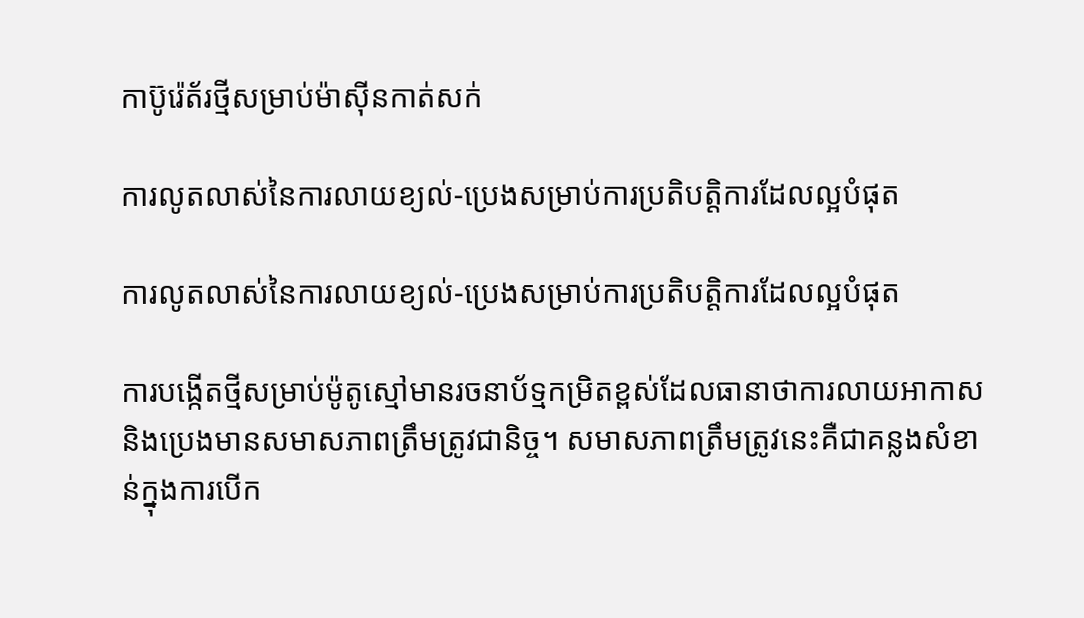កាប៊ូរ៉េត័រថ្មីសម្រាប់ម៉ាស៊ីនកាត់សក់

ការលូតលាស់នៃការលាយខ្យល់-ប្រេងសម្រាប់ការប្រតិបត្តិការដែលល្អបំផុត

ការលូតលាស់នៃការលាយខ្យល់-ប្រេងសម្រាប់ការប្រតិបត្តិការដែលល្អបំផុត

ការបង្កើតថ្មីសម្រាប់ម៉ូតូស្មៅមានរចនាប័ទ្មកម្រិតខ្ពស់ដែលធានាថាការលាយអាកាសនិងប្រេងមានសមាសភាពត្រឹមត្រូវជានិច្ច។ សមាសភាពត្រឹមត្រូវនេះគឺជាគន្លងសំខាន់ក្នុងការបើក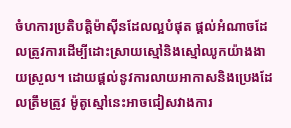ចំហការប្រតិបត្តិម៉ាស៊ីនដែលល្អបំផុត ផ្តល់អំណាចដែលត្រូវការដើម្បីដោះស្រាយស្មៅនិងស្មៅឈូកយ៉ាងងាយស្រួល។ ដោយផ្តល់នូវការលាយអាកាសនិងប្រេងដែលត្រឹមត្រូវ ម៉ូតូស្មៅនេះអាចជៀសវាងការ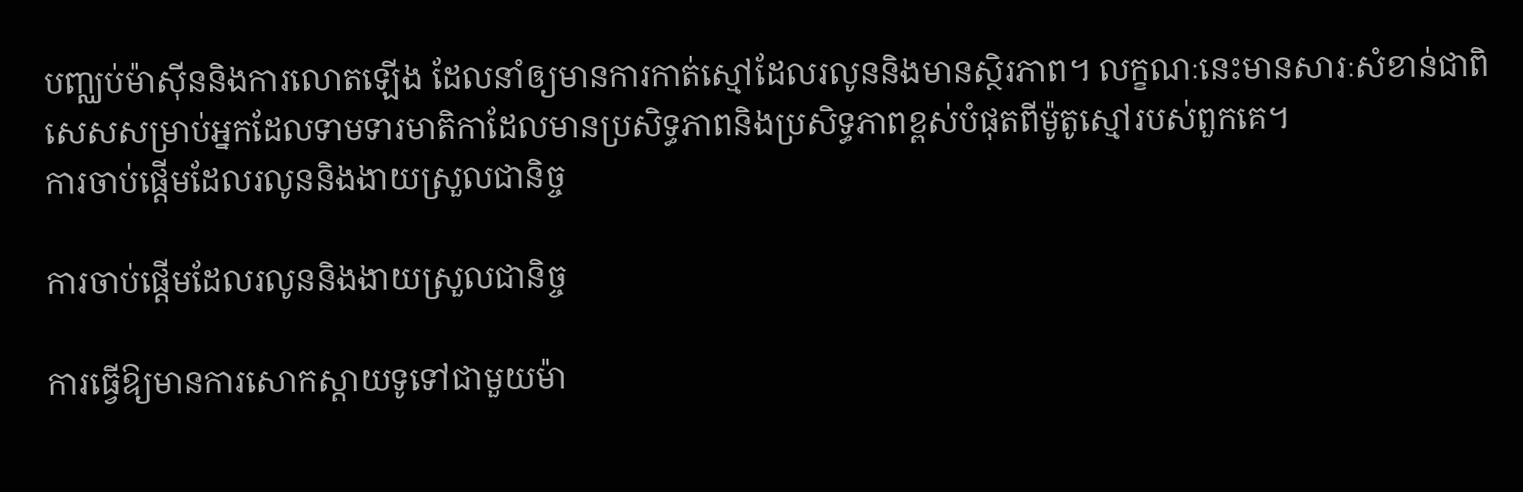បញ្ឈប់ម៉ាស៊ីននិងការលោតឡើង ដែលនាំឲ្យមានការកាត់ស្មៅដែលរលូននិងមានស្ថិរភាព។ លក្ខណៈនេះមានសារៈសំខាន់ជាពិសេសសម្រាប់អ្នកដែលទាមទារមាតិកាដែលមានប្រសិទ្ធភាពនិងប្រសិទ្ធភាពខ្ពស់បំផុតពីម៉ូតូស្មៅរបស់ពួកគេ។
ការចាប់ផ្តើមដែលរលូននិងងាយស្រួលជានិច្ច

ការចាប់ផ្តើមដែលរលូននិងងាយស្រួលជានិច្ច

ការធ្វើឱ្យមានការសោកស្តាយទូទៅជាមួយម៉ា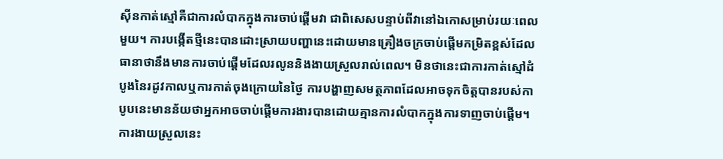ស៊ីនកាត់ស្មៅគឺជាការលំបាកក្នុងការចាប់ផ្តើមវា ជាពិសេសបន្ទាប់ពីវានៅឯកោសម្រាប់រយៈពេលមួយ។ ការបង្កើតថ្មីនេះបានដោះស្រាយបញ្ហានេះដោយមានគ្រឿងចក្រចាប់ផ្តើមកម្រិតខ្ពស់ដែលធានាថានឹងមានការចាប់ផ្តើមដែលរលូននិងងាយស្រួលរាល់ពេល។ មិនថានេះជាការកាត់ស្មៅដំបូងនៃរដូវកាលឬការកាត់ចុងក្រោយនៃថ្ងៃ ការបង្ហាញសមត្ថភាពដែលអាចទុកចិត្តបានរបស់កាបូបនេះមានន័យថាអ្នកអាចចាប់ផ្តើមការងារបានដោយគ្មានការលំបាកក្នុងការទាញចាប់ផ្តើម។ ការងាយស្រួលនេះ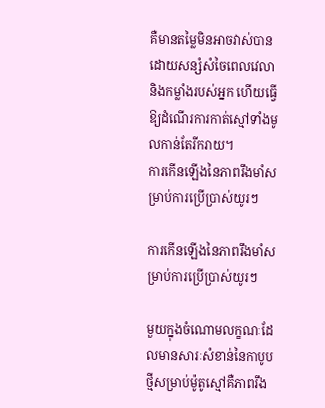គឺមានតម្លៃមិនអាចវាស់បាន ដោយសន្សំសំចៃពេលវេលានិងកម្លាំងរបស់អ្នក ហើយធ្វើឱ្យដំណើរការកាត់ស្មៅទាំងមូលកាន់តែរីករាយ។
ការកើនឡើងនៃភាពរឹងមាំសម្រាប់ការប្រើប្រាស់យូរៗ

ការកើនឡើងនៃភាពរឹងមាំសម្រាប់ការប្រើប្រាស់យូរៗ

មួយក្នុងចំណោមលក្ខណៈដែលមានសារៈសំខាន់នៃកាបូបថ្មីសម្រាប់ម៉ូតូស្មៅគឺភាពរឹង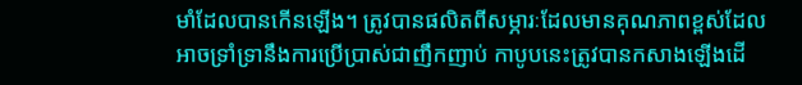មាំដែលបានកើនឡើង។ ត្រូវបានផលិតពីសម្ភារៈដែលមានគុណភាពខ្ពស់ដែលអាចទ្រាំទ្រានឹងការប្រើប្រាស់ជាញឹកញាប់ កាបូបនេះត្រូវបានកសាងឡើងដើ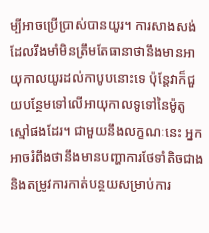ម្បីអាចប្រើប្រាស់បានយូរ។ ការសាងសង់ដែលរឹងមាំមិនត្រឹមតែធានាថានឹងមានអាយុកាលយូរដល់កាបូបនោះទេ ប៉ុន្តែវាក៏ជួយបន្ថែមទៅលើអាយុកាលទូទៅនៃម៉ូតូស្មៅផងដែរ។ ជាមួយនឹងលក្ខណៈនេះ អ្នកអាចរំពឹងថានឹងមានបញ្ហាការថែទាំតិចជាង និងតម្រូវការកាត់បន្ថយសម្រាប់ការ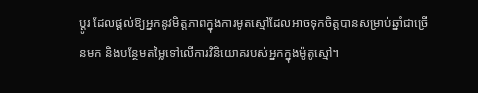ប្តូរ ដែលផ្តល់ឱ្យអ្នកនូវមិត្តភាពក្នុងការមូតស្មៅដែលអាចទុកចិត្តបានសម្រាប់ឆ្នាំជាច្រើនមក និងបន្ថែមតម្លៃទៅលើការវិនិយោគរបស់អ្នកក្នុងម៉ូតូស្មៅ។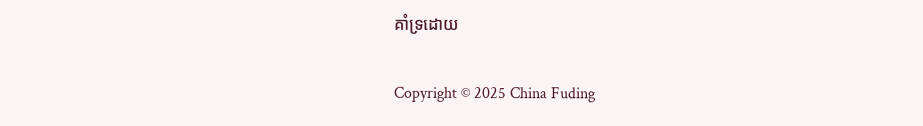គាំទ្រដោយ

Copyright © 2025 China Fuding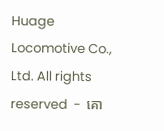Huage Locomotive Co., Ltd. All rights reserved  -  គោ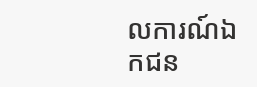លការណ៍ឯកជន